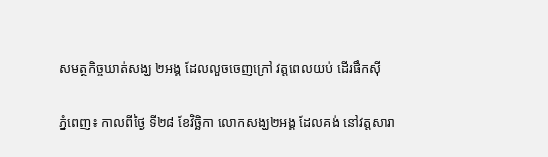សមត្ថកិច្ចឃាត់សង្ឃ ២អង្គ ដែលលួចចេញក្រៅ វត្ដពេលយប់ ដើរផឹកស៊ី

ភ្នំពេញ៖ កាលពីថ្ងៃ ទី២៨ ខែវិច្ឆិកា លោកសង្ឃ២អង្គ ដែលគង់ នៅវត្ដសារា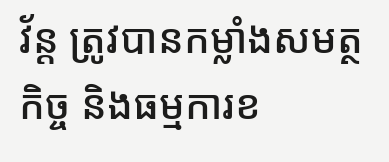វ័ន្ដ ត្រូវបានកម្លាំងសមត្ថកិច្ច និងធម្មការខ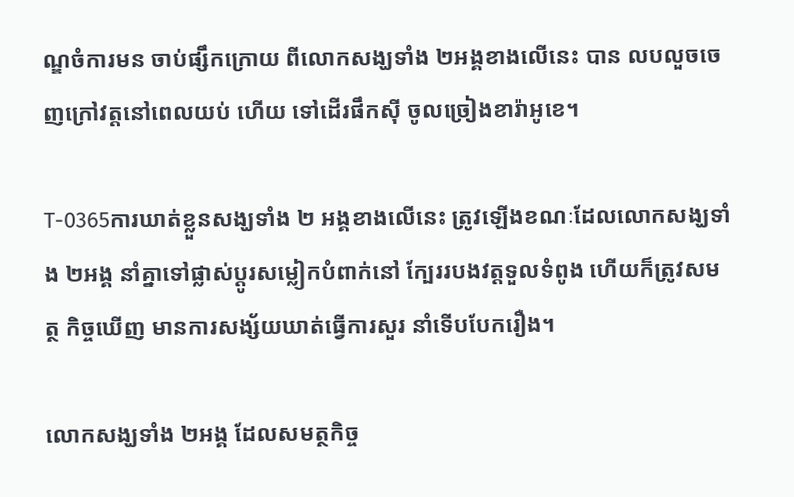ណ្ឌចំការមន ចាប់ផ្សឹកក្រោយ ពីលោកសង្ឃទាំង ២អង្គខាងលើនេះ បាន លបលួចចេញក្រៅវត្ដនៅពេលយប់ ហើយ ទៅដើរផឹកស៊ី ចូលច្រៀងខារ៉ាអូខេ។

T-0365ការឃាត់ខ្លួនសង្ឃទាំង ២ អង្គខាងលើនេះ ត្រូវឡើងខណៈដែលលោកសង្ឃទាំង ២អង្គ នាំគ្នាទៅផ្លាស់ប្ដូរសម្លៀកបំពាក់នៅ ក្បែររបងវត្ដទួលទំពូង ហើយក៏ត្រូវសមត្ថ កិច្ចឃើញ មានការសង្ស័យឃាត់ធ្វើការសួរ នាំទើបបែករឿង។

លោកសង្ឃទាំង ២អង្គ ដែលសមត្ថកិច្ច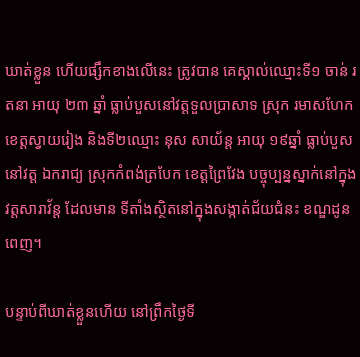ឃាត់ខ្លួន ហើយផ្សឹកខាងលើនេះ ត្រូវបាន គេស្គាល់ឈ្មោះទី១ ចាន់ រតនា អាយុ ២៣ ឆ្នាំ ធ្លាប់បួសនៅវត្ដទួលប្រាសាទ ស្រុក រមាសហែក ខេត្ដស្វាយរៀង និងទី២ឈ្មោះ នុស សាយ័ន្ដ អាយុ ១៩ឆ្នាំ ធ្លាប់បួសនៅវត្ដ ឯករាជ្យ ស្រុកកំពង់ត្របែក ខេត្ដព្រៃវែង បច្ចុប្បន្នស្នាក់នៅក្នុងវត្ដសារាវ័ន្ដ ដែលមាន ទីតាំងស្ថិតនៅក្នុងសង្កាត់ជ័យជំនះ ខណ្ឌដូនពេញ។

បន្ទាប់ពីឃាត់ខ្លួនហើយ នៅព្រឹកថ្ងៃទី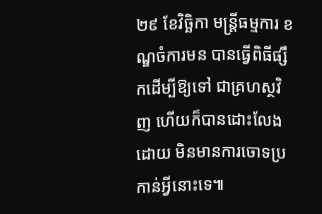២៩ ខែវិច្ឆិកា មន្ដ្រីធម្មការ ខណ្ឌចំការមន បានធ្វើពិធីផ្សឹកដើម្បីឱ្យទៅ ជាគ្រហស្ថវិញ ហើយក៏បានដោះលែងដោយ មិនមានការចោទប្រកាន់អ្វីនោះទេ៕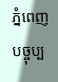ភ្នំពេញបច្ចុប្ប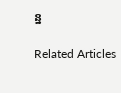ន្ន

Related Articles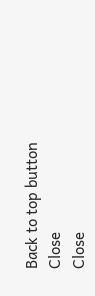Back to top button
Close
Close